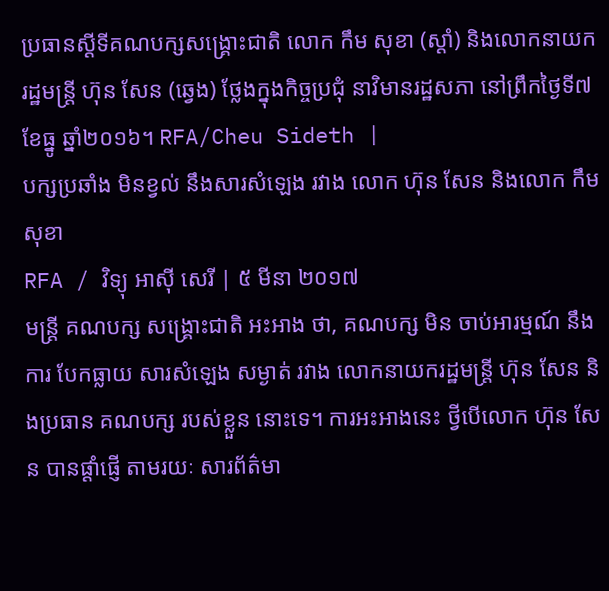ប្រធានស្ដីទីគណបក្សសង្គ្រោះជាតិ លោក កឹម សុខា (ស្ដាំ) និងលោកនាយករដ្ឋមន្ត្រី ហ៊ុន សែន (ឆ្វេង) ថ្លែងក្នុងកិច្ចប្រជុំ នាវិមានរដ្ឋសភា នៅព្រឹកថ្ងៃទី៧ ខែធ្នូ ឆ្នាំ២០១៦។ RFA/Cheu Sideth |
បក្សប្រឆាំង មិនខ្វល់ នឹងសារសំឡេង រវាង លោក ហ៊ុន សែន និងលោក កឹម សុខា
RFA / វិទ្យុ អាស៊ី សេរី | ៥ មីនា ២០១៧
មន្ត្រី គណបក្ស សង្គ្រោះជាតិ អះអាង ថា, គណបក្ស មិន ចាប់អារម្មណ៍ នឹងការ បែកធ្លាយ សារសំឡេង សម្ងាត់ រវាង លោកនាយករដ្ឋមន្ត្រី ហ៊ុន សែន និងប្រធាន គណបក្ស របស់ខ្លួន នោះទេ។ ការអះអាងនេះ ថ្វីបើលោក ហ៊ុន សែន បានផ្ដាំផ្ញើ តាមរយៈ សារព័ត៌មា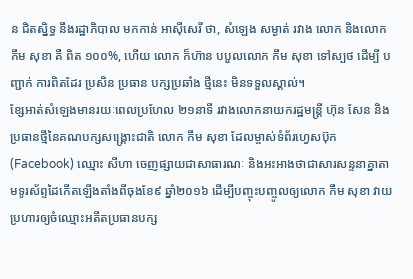ន ជិតស្និទ្ធ នឹងរដ្ឋាភិបាល មកកាន់ អាស៊ីសេរី ថា, សំឡេង សម្ងាត់ រវាង លោក និងលោក កឹម សុខា គឺ ពិត ១០០%, ហើយ លោក ក៏ហ៊ាន បបួលលោក កឹម សុខា ទៅស្បថ ដើម្បី បញ្ជាក់ ការពិតដែរ ប្រសិន ប្រធាន បក្សប្រឆាំង ថ្មីនេះ មិនទទួលស្គាល់។
ខ្សែអាត់សំឡេងមានរយៈពេលប្រហែល ២១នាទី រវាងលោកនាយករដ្ឋមន្ត្រី ហ៊ុន សែន និងប្រធានថ្មីនៃគណបក្សសង្គ្រោះជាតិ លោក កឹម សុខា ដែលម្ចាស់ទំព័រហ្វេសប៊ុក (Facebook) ឈ្មោះ សីហា ចេញផ្សាយជាសាធារណៈ និងអះអាងថាជាសារសន្ទនាគ្នាតាមទូរស័ព្ទដៃកើតឡើងតាំងពីចុងខែ៩ ឆ្នាំ២០១៦ ដើម្បីបញ្ចុះបញ្ចូលឲ្យលោក កឹម សុខា វាយប្រហារឲ្យចំឈ្មោះអតីតប្រធានបក្ស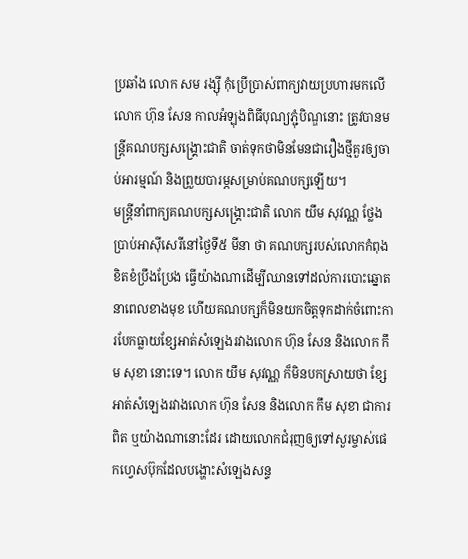ប្រឆាំង លោក សម រង្ស៊ី កុំប្រើប្រាស់ពាក្យវាយប្រហារមកលើលោក ហ៊ុន សែន កាលអំឡុងពិធីបុណ្យភ្ជុំបិណ្ឌនោះ ត្រូវបានមន្ត្រីគណបក្សសង្គ្រោះជាតិ ចាត់ទុកថាមិនមែនជារឿងថ្មីគួរឲ្យចាប់អារម្មណ៍ និងព្រួយបារម្ភសម្រាប់គណបក្សឡើយ។
មន្ត្រីនាំពាក្យគណបក្សសង្គ្រោះជាតិ លោក យឹម សុវណ្ណ ថ្លែងប្រាប់អាស៊ីសេរីនៅថ្ងៃទី៥ មីនា ថា គណបក្សរបស់លោកកំពុងខិតខំប្រឹងប្រែង ធ្វើយ៉ាងណាដើម្បីឈានទៅដល់ការបោះឆ្នោតនាពេលខាងមុខ ហើយគណបក្សក៏មិនយកចិត្តទុកដាក់ចំពោះការបែកធ្លាយខ្សែអាត់សំឡេងរវាងលោក ហ៊ុន សែន និងលោក កឹម សុខា នោះទេ។ លោក យឹម សុវណ្ណ ក៏មិនបកស្រាយថា ខ្សែអាត់សំឡេងរវាងលោក ហ៊ុន សែន និងលោក កឹម សុខា ជាការពិត ឬយ៉ាងណានោះដែរ ដោយលោកជំរុញឲ្យទៅសួរម្ចាស់ផេកហ្វេសប៊ុកដែលបង្ហោះសំឡេងសន្ទ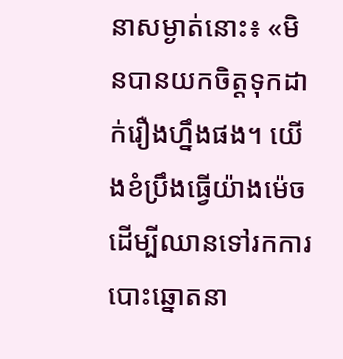នាសម្ងាត់នោះ៖ «មិនបានយកចិត្តទុកដាក់រឿងហ្នឹងផង។ យើងខំប្រឹងធ្វើយ៉ាងម៉េចដើម្បីឈានទៅរកការបោះឆ្នោតនា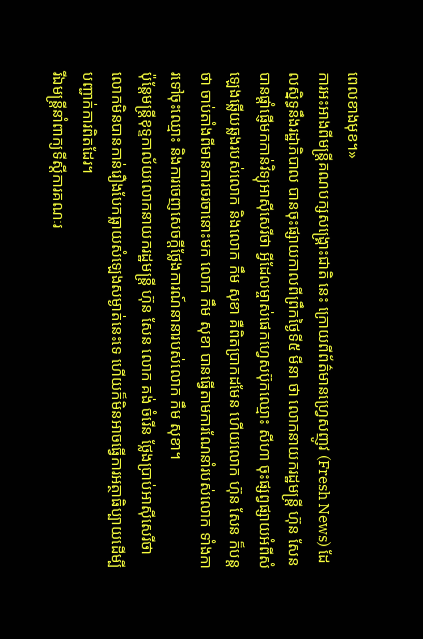ពេលខាងមុខ។»
ការអះអាងពីមន្ត្រីគណបក្សសង្គ្រោះជាតិ នេះ ក្រោយពីព័ត៌មានហ្វ្រេសញូវ (Fresh News) ដែលស្និទ្ធនឹងរដ្ឋាភិបាល បានចុះផ្សាយកាលពីព្រឹកថ្ងៃទី៥ មីនា ថា លោកនាយករដ្ឋមន្ត្រី ហ៊ុន សែន បានផ្ដាំផ្ញើមកកាន់វិទ្យុអាស៊ីសេរីថា អ្វីដែលម្ចាស់ផេកហ្វេសប៊ុកឈ្មោះ សីហា ចុះផ្សព្វផ្សាយអំពីសំឡេងឆ្លើយឆ្លងរបស់លោក និងលោក កឹម សុខា គឺពិតប្រាកដមែន ហើយលោក ហ៊ុន សែន ក៏បន្តថា ចាប់តាំងពីមានការចរចានោះមក លោក កឹម សុខា បានធ្វើតាមការណែនាំរបស់លោក ទាំងការទៅចុះឈ្មោះ និងការចេញសេចក្ដីថ្លែងការណ៍នានារបស់លោក កឹម សុខា។
ប៉ុន្តែមន្ត្រីខុទ្ទកាល័យលោកនាយករដ្ឋមន្ត្រី ហ៊ុន សែន លោក គង់ ចំរើន ថ្លែងប្រាប់អាស៊ីសេរីថា លោកមិនបានកាន់រឿងបែកធ្លាយសំឡេងសម្ងាត់នេះទេ ហើយក៏មិនអាចធ្វើការអត្ថាធិប្បាយដើម្បីបញ្ជាក់ការពិតដែរ។
រីឯមន្ត្រីនាំពាក្យទីស្ដីការគណៈរ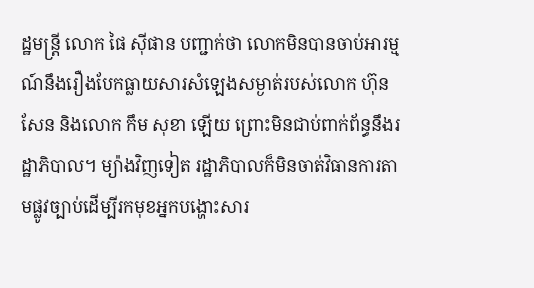ដ្ឋមន្ត្រី លោក ផៃ ស៊ីផាន បញ្ជាក់ថា លោកមិនបានចាប់អារម្មណ៍នឹងរឿងបែកធ្លាយសារសំឡេងសម្ងាត់របស់លោក ហ៊ុន សែន និងលោក កឹម សុខា ឡើយ ព្រោះមិនជាប់ពាក់ព័ន្ធនឹងរដ្ឋាភិបាល។ ម្យ៉ាងវិញទៀត រដ្ឋាភិបាលក៏មិនចាត់វិធានការតាមផ្លូវច្បាប់ដើម្បីរកមុខអ្នកបង្ហោះសារ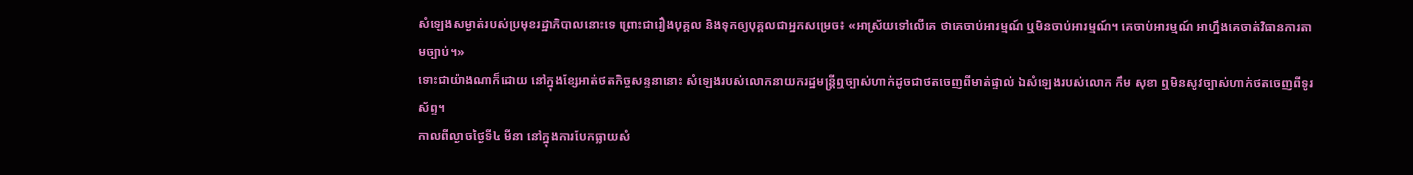សំឡេងសម្ងាត់របស់ប្រមុខរដ្ឋាភិបាលនោះទេ ព្រោះជារឿងបុគ្គល និងទុកឲ្យបុគ្គលជាអ្នកសម្រេច៖ «អាស្រ័យទៅលើគេ ថាគេចាប់អារម្មណ៍ ឬមិនចាប់អារម្មណ៍។ គេចាប់អារម្មណ៍ អាហ្នឹងគេចាត់វិធានការតាមច្បាប់។»
ទោះជាយ៉ាងណាក៏ដោយ នៅក្នុងខ្សែអាត់ថតកិច្ចសន្ទនានោះ សំឡេងរបស់លោកនាយករដ្ឋមន្ត្រីឮច្បាស់ហាក់ដូចជាថតចេញពីមាត់ផ្ទាល់ ឯសំឡេងរបស់លោក កឹម សុខា ឮមិនសូវច្បាស់ហាក់ថតចេញពីទូរស័ព្ទ។
កាលពីល្ងាចថ្ងៃទី៤ មីនា នៅក្នុងការបែកធ្លាយសំ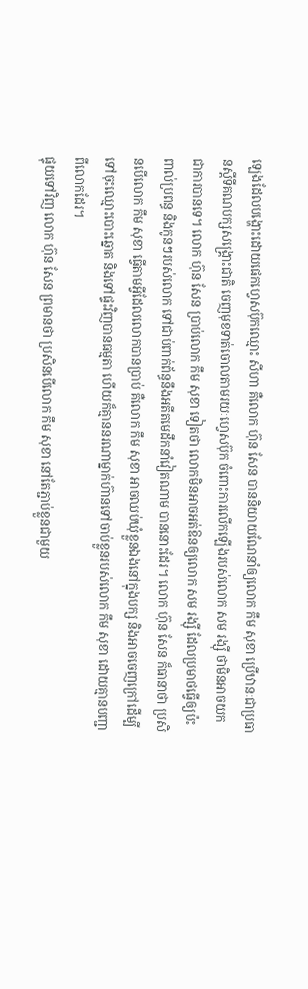ឡេងដែលបង្ហោះដោយផេកហ្វេសប៊ុកឈ្មោះ សីហា គឺលោក ហ៊ុន សែន បាននិយាយណែនាំឲ្យលោក កឹម សុខា ប្រើឋានៈជាប្រធានស្ដីទីគណបក្សសង្គ្រោះជាតិ ចេញមុខទាត់ចោលតាមរយៈហ្វេសប៊ុក ចំពោះការលើកឡើងរបស់លោក សម រង្ស៊ី ថាមិនអាចយកជាការបានទេ។ លោក ហ៊ុន សែន ប្រាប់លោក កឹម សុខា ទៀតថា លោកមិនអាចអត់ឱនឲ្យលោក សម រង្ស៊ី ដែលប្រមាថធ្វើឲ្យប៉ះពាល់ប្រពន្ធ និងកូនៗរបស់លោក ទៅជាប់ពាក់ព័ន្ធនឹងអតីតមេដឹកនាំវៀតណាម បាននោះដែរ។ លោក ហ៊ុន សែន ក៏ធានាថា ប្រសិនបើលោក កឹម សុខា ធ្វើតាមអ្វីដែលលោកបានប្រាប់ គឺលោក កឹម សុខា អាចឈប់ឃុំខ្លួនឯងនៅក្នុងបក្ស និងអាចចេញក្រៅដើម្បីទៅចុះឈ្មោះបោះឆ្នោត និងទៅផ្ទះវិញបានធម្មតា ហើយក៏គ្មាននរណាម្នាក់ហ៊ានទៅចាប់ខ្លួនរបស់លោក កឹម សុខា ដោយគ្មានបញ្ជាពីលោកដែរ។
ផ្ទុយទៅវិញ លោក ហ៊ុន សែន ព្រមានថា ប្រសិនបើលោក កឹម សុខា នៅតែភ្ជាប់ខ្លួនជាមួយ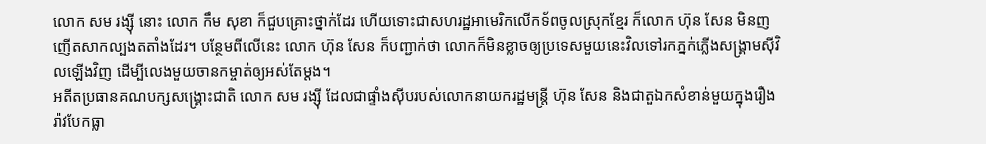លោក សម រង្ស៊ី នោះ លោក កឹម សុខា ក៏ជួបគ្រោះថ្នាក់ដែរ ហើយទោះជាសហរដ្ឋអាមេរិកលើកទ័ពចូលស្រុកខ្មែរ ក៏លោក ហ៊ុន សែន មិនញញើតសាកល្បងតតាំងដែរ។ បន្ថែមពីលើនេះ លោក ហ៊ុន សែន ក៏បញ្ជាក់ថា លោកក៏មិនខ្លាចឲ្យប្រទេសមួយនេះវិលទៅរកភ្នក់ភ្លើងសង្គ្រាមស៊ីវិលឡើងវិញ ដើម្បីលេងមួយចានកម្ចាត់ឲ្យអស់តែម្ដង។
អតីតប្រធានគណបក្សសង្គ្រោះជាតិ លោក សម រង្ស៊ី ដែលជាផ្ទាំងស៊ីបរបស់លោកនាយករដ្ឋមន្ត្រី ហ៊ុន សែន និងជាតួឯកសំខាន់មួយក្នុងរឿងរ៉ាវបែកធ្លា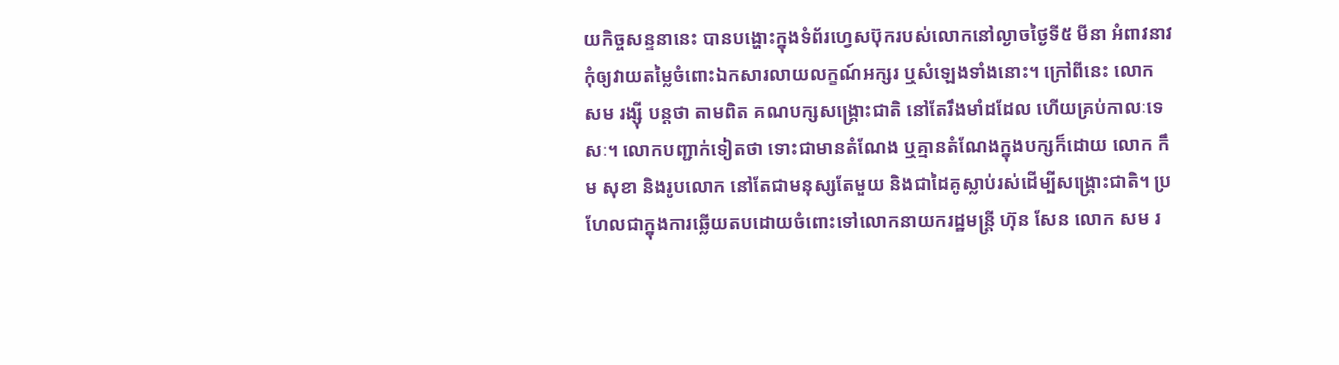យកិច្ចសន្ទនានេះ បានបង្ហោះក្នុងទំព័រហ្វេសប៊ុករបស់លោកនៅល្ងាចថ្ងៃទី៥ មីនា អំពាវនាវកុំឲ្យវាយតម្លៃចំពោះឯកសារលាយលក្ខណ៍អក្សរ ឬសំឡេងទាំងនោះ។ ក្រៅពីនេះ លោក សម រង្ស៊ី បន្តថា តាមពិត គណបក្សសង្គ្រោះជាតិ នៅតែរឹងមាំដដែល ហើយគ្រប់កាលៈទេសៈ។ លោកបញ្ជាក់ទៀតថា ទោះជាមានតំណែង ឬគ្មានតំណែងក្នុងបក្សក៏ដោយ លោក កឹម សុខា និងរូបលោក នៅតែជាមនុស្សតែមួយ និងជាដៃគូស្លាប់រស់ដើម្បីសង្គ្រោះជាតិ។ ប្រហែលជាក្នុងការឆ្លើយតបដោយចំពោះទៅលោកនាយករដ្ឋមន្ត្រី ហ៊ុន សែន លោក សម រ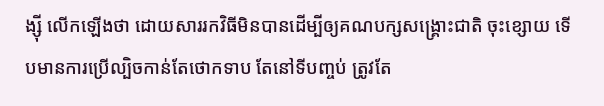ង្ស៊ី លើកឡើងថា ដោយសាររកវិធីមិនបានដើម្បីឲ្យគណបក្សសង្គ្រោះជាតិ ចុះខ្សោយ ទើបមានការប្រើល្បិចកាន់តែថោកទាប តែនៅទីបញ្ចប់ ត្រូវតែ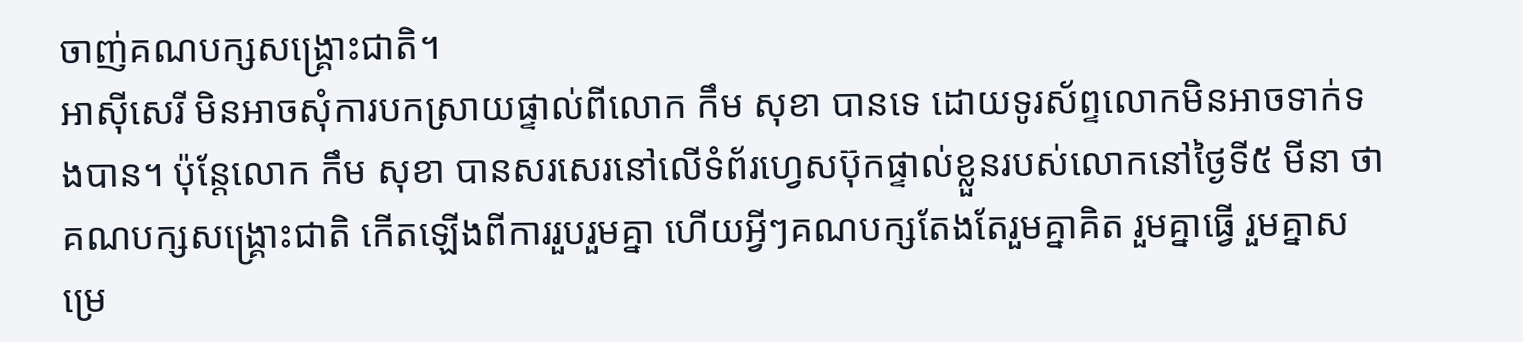ចាញ់គណបក្សសង្គ្រោះជាតិ។
អាស៊ីសេរី មិនអាចសុំការបកស្រាយផ្ទាល់ពីលោក កឹម សុខា បានទេ ដោយទូរស័ព្ទលោកមិនអាចទាក់ទងបាន។ ប៉ុន្តែលោក កឹម សុខា បានសរសេរនៅលើទំព័រហ្វេសប៊ុកផ្ទាល់ខ្លួនរបស់លោកនៅថ្ងៃទី៥ មីនា ថា គណបក្សសង្គ្រោះជាតិ កើតឡើងពីការរួបរួមគ្នា ហើយអ្វីៗគណបក្សតែងតែរួមគ្នាគិត រួមគ្នាធ្វើ រួមគ្នាសម្រេ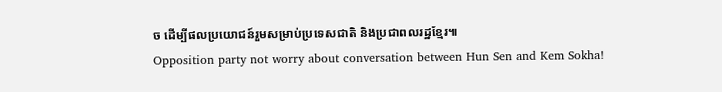ច ដើម្បីផលប្រយោជន៍រួមសម្រាប់ប្រទេសជាតិ និងប្រជាពលរដ្ឋខ្មែរ៕
Opposition party not worry about conversation between Hun Sen and Kem Sokha!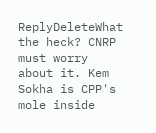ReplyDeleteWhat the heck? CNRP must worry about it. Kem Sokha is CPP's mole inside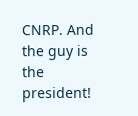CNRP. And the guy is the president!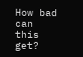How bad can this get?